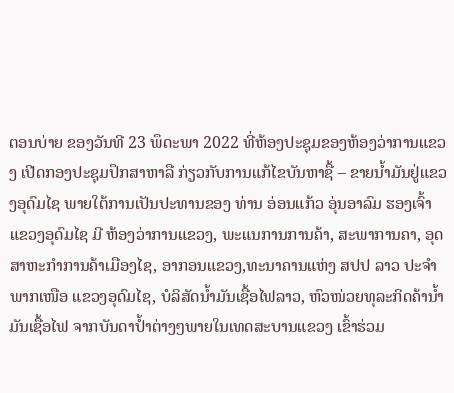ຕອນບ່າຍ ຂອງວັນທີ 23 ພຶດະພາ 2022 ທີ່ຫ້ອງປະຊຸມຂອງຫ້ອງວ່າການແຂວງ ເປີດກອງປະຊຸມປຶກສາຫາລື ກ່ຽວກັບການແກ້ໄຂບັນຫາຊື້ – ຂາຍນ້ຳມັນຢູ່ແຂວງອຸດົມໄຊ ພາຍໃຕ້ການເປັນປະທານຂອງ ທ່ານ ອ່ອນແກ້ວ ອຸ່ນອາລົມ ຮອງເຈົ້າແຂວງອຸດົມໄຊ ມີ ຫ້ອງວ່າການແຂວງ, ພະແນການການຄ້າ, ສະພາການຄາ, ອຸດສາຫະກຳການຄ້າເມືອງໄຊ, ອາກອນແຂວງ,ທະນາຄານແຫ່ງ ສປປ ລາວ ປະຈຳພາກເໜືອ ແຂວງອຸດົມໄຊ, ບໍລິສັດນ້ຳມັນເຊື້ອໄຟລາວ, ຫົວໜ່ວຍທຸລະກິດຄ້ານ້ຳມັນເຊື້ອໄຟ ຈາກບັນດາປ້ຳຕ່າງໆພາຍໃນເທດສະບານແຂວງ ເຂົ້າຮ່ວມ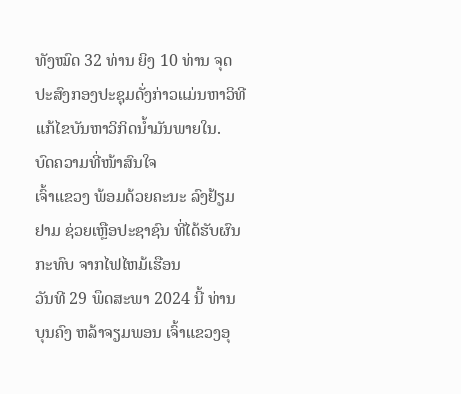ທັງໝົດ 32 ທ່ານ ຍິງ 10 ທ່ານ ຈຸດປະສົງກອງປະຊຸມດັ່ງກ່າວແມ່ນຫາວິທີແກ້ໄຂບັນຫາວິກິດນ້ຳມັນພາຍໃນ.
ບົດຄວາມທີ່ໜ້າສົນໃຈ
ເຈົ້າແຂວງ ພ້ອມດ້ວຍຄະນະ ລົງຢ້ຽມຢາມ ຊ່ວຍເຫຼືອປະຊາຊົນ ທີ່ໄດ້ຮັບຜົນກະທົບ ຈາກໄຟໄຫມ້ເຮືອນ
ວັນທີ 29 ພຶດສະພາ 2024 ນີ້ ທ່ານ ບຸນຄົງ ຫລ້າຈຽມພອນ ເຈົ້າແຂວງອຸ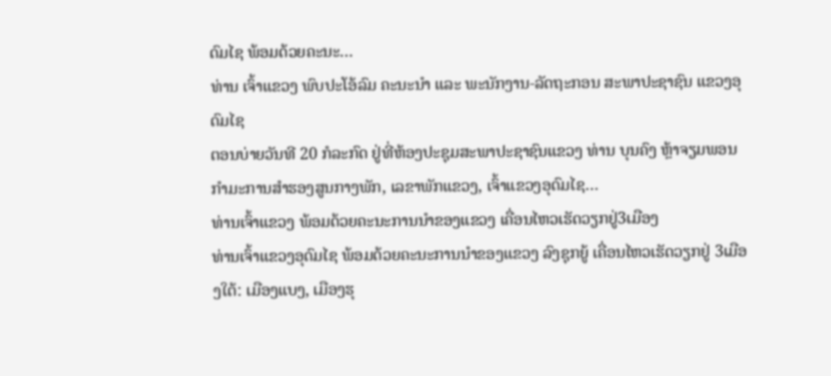ດົມໄຊ ພ້ອມດ້ວຍຄະນະ…
ທ່ານ ເຈົ້າແຂວງ ພົບປະໂອ້ລົມ ຄະນະນຳ ແລະ ພະນັກງານ-ລັດຖະກອນ ສະພາປະຊາຊົນ ແຂວງອຸດົມໄຊ
ຕອນບ່າຍວັນທີ 20 ກໍລະກົດ ຢູ່ທີ່ຫ້ອງປະຊຸມສະພາປະຊາຊົນແຂວງ ທ່ານ ບຸນຄົງ ຫຼ້າຈຽມພອນ ກໍາມະການສໍາຮອງສູນກາງພັກ, ເລຂາພັກແຂວງ, ເຈົ້າແຂວງອຸດົມໄຊ…
ທ່ານເຈົ້າແຂວງ ພ້ອມດ້ວຍຄະນະການນຳຂອງແຂວງ ເຄື່ອນໄຫວເຮັດວຽກຢູ່3ເມືອງ
ທ່ານເຈົ້າແຂວງອຸດົມໄຊ ພ້ອມດ້ວຍຄະນະການນຳຂອງແຂວງ ລົງຊຸກຍູ້ ເຄື່ອນໄຫວເຮັດວຽກຢູ່ 3ເມືອງໃຕ້: ເມືອງແບງ, ເມືອງຮຸ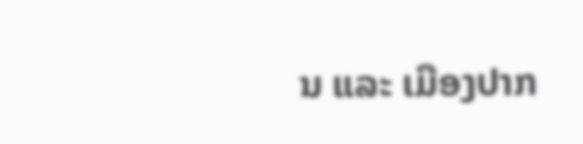ນ ແລະ ເມືອງປາກ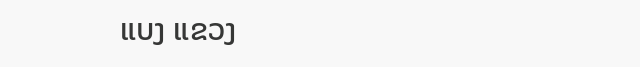ແບງ ແຂວງ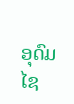ອຸດົມໄຊ